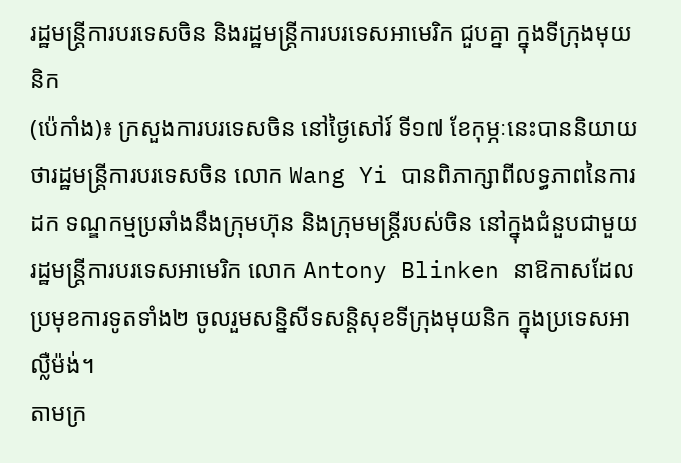រដ្ឋមន្ត្រីការបរទេសចិន និងរដ្ឋមន្ត្រីការបរទេសអាមេរិក ជួបគ្នា ក្នុងទីក្រុងមុយនិក
(ប៉េកាំង)៖ ក្រសួងការបរទេសចិន នៅថ្ងៃសៅរ៍ ទី១៧ ខែកុម្ភៈនេះបាននិយាយថារដ្ឋមន្ត្រីការបរទេសចិន លោក Wang Yi បានពិភាក្សាពីលទ្ធភាពនៃការដក ទណ្ឌកម្មប្រឆាំងនឹងក្រុមហ៊ុន និងក្រុមមន្ត្រីរបស់ចិន នៅក្នុងជំនួបជាមួយរដ្ឋមន្ត្រីការបរទេសអាមេរិក លោក Antony Blinken នាឱកាសដែល ប្រមុខការទូតទាំង២ ចូលរួមសន្និសីទសន្តិសុខទីក្រុងមុយនិក ក្នុងប្រទេសអាលឺ្លម៉ង់។
តាមក្រ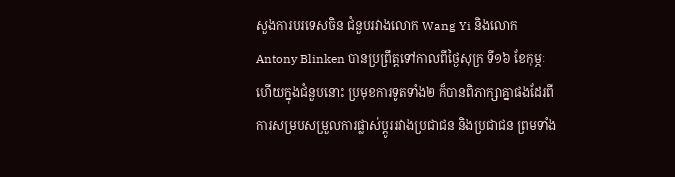សួងការបរទេសចិន ជំនួបរវាងលោក Wang Yi និងលោក Antony Blinken បានប្រព្រឹត្តទៅកាលពីថ្ងៃសុក្រ ទី១៦ ខែកុម្ភៈ ហើយក្នុងជំនួបនោះ ប្រមុខការទូតទាំង២ ក៏បានពិភាក្សាគ្នាផងដែរពីការសម្របសម្រួលការផ្លាស់ប្ដូររវាងប្រជាជន និងប្រជាជន ព្រមទាំង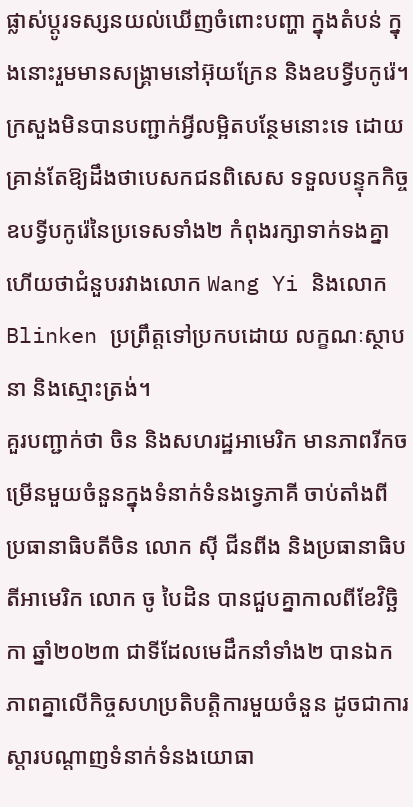ផ្លាស់ប្ដូរទស្សនយល់ឃើញចំពោះបញ្ហា ក្នុងតំបន់ ក្នុងនោះរួមមានសង្រ្គាមនៅអ៊ុយក្រែន និងឧបទ្វីបកូរ៉េ។
ក្រសួងមិនបានបញ្ជាក់អ្វីលម្អិតបន្ថែមនោះទេ ដោយគ្រាន់តែឱ្យដឹងថាបេសកជនពិសេស ទទួលបន្ទុកកិច្ចឧបទ្វីបកូរ៉េនៃប្រទេសទាំង២ កំពុងរក្សាទាក់ទងគ្នា ហើយថាជំនួបរវាងលោក Wang Yi និងលោក Blinken ប្រព្រឹត្តទៅប្រកបដោយ លក្ខណៈស្ថាបនា និងស្មោះត្រង់។
គួរបញ្ជាក់ថា ចិន និងសហរដ្ឋអាមេរិក មានភាពរីកចម្រើនមួយចំនួនក្នុងទំនាក់ទំនងទេ្វភាគី ចាប់តាំងពីប្រធានាធិបតីចិន លោក ស៊ី ជីនពីង និងប្រធានាធិបតីអាមេរិក លោក ចូ បៃដិន បានជួបគ្នាកាលពីខែវិច្ឆិកា ឆ្នាំ២០២៣ ជាទីដែលមេដឹកនាំទាំង២ បានឯកភាពគ្នាលើកិច្ចសហប្រតិបត្តិការមួយចំនួន ដូចជាការស្ដារបណ្ដាញទំនាក់ទំនងយោធា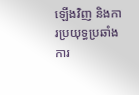ឡើងវិញ និងការប្រយុទ្ធប្រឆាំងការ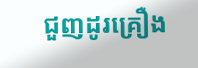ជួញដូរគ្រឿង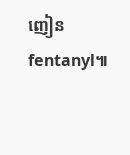ញៀន fentanyl៕